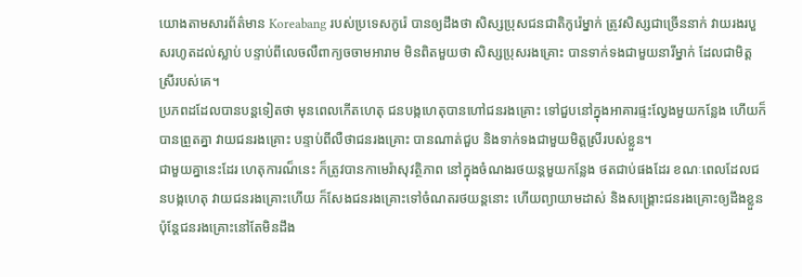យោងតាមសារព័ត៌មាន Koreabang របស់ប្រទេសកូរ៉េ បានឲ្យដឹងថា សិស្សប្រុសជនជាតិកូរ៉េម្នាក់ ត្រូវសិស្សជាច្រើននាក់ វាយរងរបួសរហូតដល់ស្លាប់ បន្ទាប់ពីលេចលឺពាក្យចចាមអារាម មិនពិតមួយថា សិស្សប្រុសរងគ្រោះ បានទាក់ទងជាមួយនារីម្នាក់ ដែលជាមិត្តស្រីរបស់គេ។
ប្រភពដដែលបានបន្តទៀតថា មុនពេលកើតហេតុ ជនបង្កហេតុបានហៅជនរងគ្រោះ ទៅជួបនៅក្នុងអាគារផ្ទះល្វែងមួយកន្លែង ហើយក៏បានព្រួតគ្នា វាយជនរងគ្រោះ បន្ទាប់ពីលឺថាជនរងគ្រោះ បានណាត់ជួប និងទាក់ទងជាមួយមិត្តស្រីរបស់ខ្លួន។
ជាមួយគ្នានេះដែរ ហេតុការណ៏នេះ ក៏ត្រូវបានកាមេរ៉ាសុវត្ថិភាព នៅក្នុងចំណងរថយន្តមួយកន្លែង ថតជាប់ផងដែរ ខណៈពេលដែលជនបង្កហេតុ វាយជនរងគ្រោះហើយ ក៏សែងជនរងគ្រោះទៅចំណតរថយន្តនោះ ហើយព្យាយាមដាស់ និងសង្គ្រោះជនរងគ្រោះឲ្យដឹងខ្លួន ប៉ុន្តែជនរងគ្រោះនៅតែមិនដឹង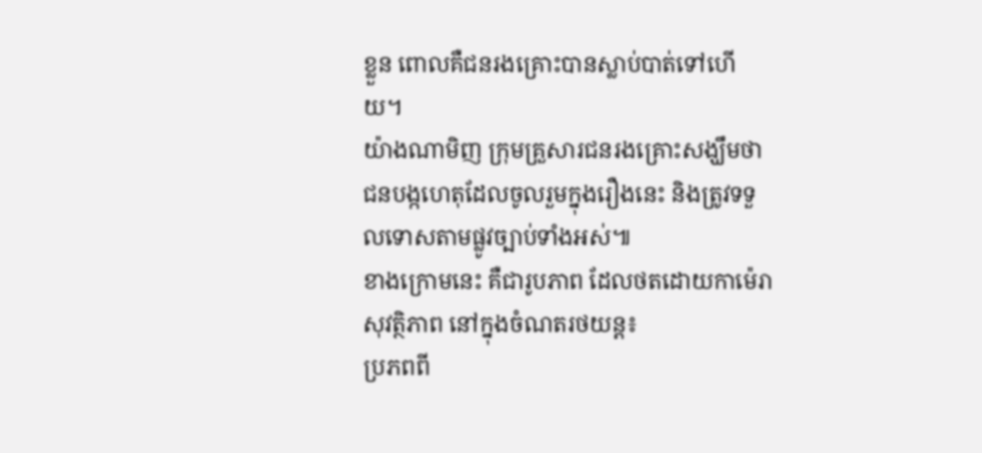ខ្លួន ពោលគឺជនរងគ្រោះបានស្លាប់បាត់ទៅហើយ។
យ៉ាងណាមិញ ក្រុមគ្រួសារជនរងគ្រោះសង្ឃឹមថា ជនបង្កហេតុដែលចូលរួមក្នុងរឿងនេះ និងត្រូវទទួលទោសតាមផ្លូវច្បាប់ទាំងអស់៕
ខាងក្រោមនេះ គឺជារូបភាព ដែលថតដោយកាម៉េរាសុវត្ថិភាព នៅក្នុងចំណតរថយន្ត៖
ប្រភពពី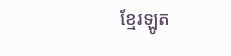ខ្មែរឡូត